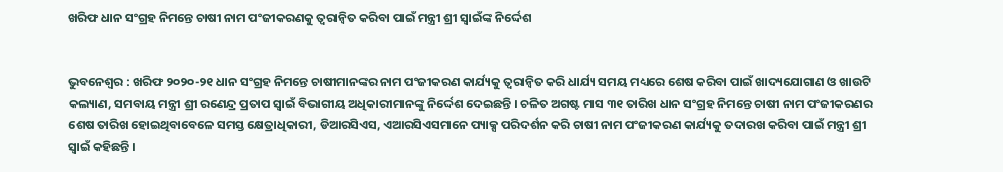ଖରିଫ ଧାନ ସଂଗ୍ରହ ନିମନ୍ତେ ଚାଷୀ ନାମ ପଂଜୀକରଣକୁ ତ୍ୱରାନ୍ୱିତ କରିବା ପାଇଁ ମନ୍ତ୍ରୀ ଶ୍ରୀ ସ୍ୱାଇଁଙ୍କ ନିର୍ଦ୍ଦେଶ


ଭୁବନେଶ୍ୱର : ଖରିଫ ୨୦୨୦-୨୧ ଧାନ ସଂଗ୍ରହ ନିମନ୍ତେ ଚାଷୀମାନଙ୍କର ନାମ ପଂଜୀକରଣ କାର୍ଯ୍ୟକୁ ତ୍ୱରାନ୍ୱିତ କରି ଧାର୍ଯ୍ୟ ସମୟ ମଧ୍ୟରେ ଶେଷ କରିବା ପାଇଁ ଖାଦ୍ୟଯୋଗାଣ ଓ ଖାଉଟି କଲ୍ୟାଣ, ସମବାୟ ମନ୍ତ୍ରୀ ଶ୍ରୀ ରଣେନ୍ଦ୍ର ପ୍ରତାପ ସ୍ୱାଇଁ ବିଭାଗୀୟ ଅଧିକାରୀମାନଙ୍କୁ ନିର୍ଦ୍ଦେଶ ଦେଇଛନ୍ତି । ଚଳିତ ଅଗଷ୍ଟ ମାସ ୩୧ ତାରିଖ ଧାନ ସଂଗ୍ରହ ନିମନ୍ତେ ଚାଷୀ ନାମ ପଂଜୀକରଣର ଶେଷ ତାରିଖ ହୋଇଥିବାବେଳେ ସମସ୍ତ କ୍ଷେତ୍ରାଧିକାରୀ, ଡିଆରସିଏସ, ଏଆରସିଏସମାନେ ପ୍ୟାକ୍ସ ପରିଦର୍ଶନ କରି ଚାଷୀ ନାମ ପଂଜୀକରଣ କାର୍ଯ୍ୟକୁ ତଦାରଖ କରିବା ପାଇଁ ମନ୍ତ୍ରୀ ଶ୍ରୀ ସ୍ୱାଇଁ କହିଛନ୍ତି ।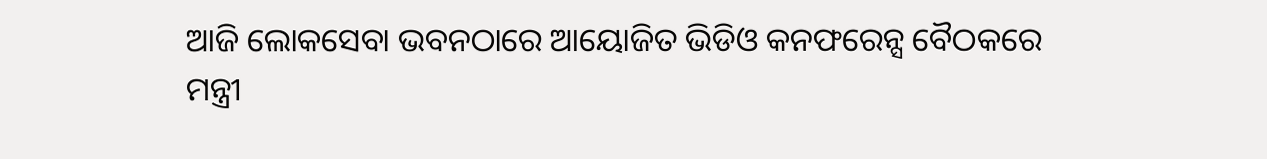ଆଜି ଲୋକସେବା ଭବନଠାରେ ଆୟୋଜିତ ଭିଡିଓ କନଫରେନ୍ସ ବୈଠକରେ ମନ୍ତ୍ରୀ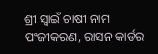ଶ୍ରୀ ସ୍ୱାଇଁ ଚାଷୀ ନାମ ପଂଜୀକରଣ, ରାସନ କାର୍ଡର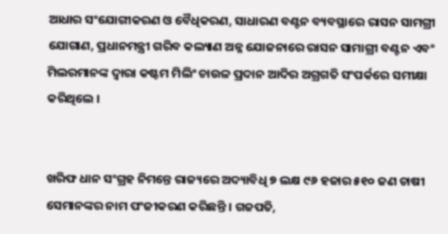ଆଧାର ସଂଯୋଗୀକରଣ ଓ ବୈଧିକରଣ, ସାଧାରଣ ବଣ୍ଟନ ବ୍ୟବସ୍ଥାରେ ରାସନ ସାମଗ୍ରୀ ଯୋଗାଣ, ପ୍ରଧାନମନ୍ତ୍ରୀ ଗରିବ କଲ୍ୟାଣ ଅନ୍ନ ଯୋଜନାରେ ରାସନ ସାମାଗ୍ରୀ ବଣ୍ଟନ ଏବଂ ମିଲରମାନଙ୍କ ଦ୍ୱାରା କଷ୍ଟମ ମିଲିଂ ଚାଉଳ ପ୍ରଦାନ ଆଦିର ଅଗ୍ରଗତି ସଂପର୍କରେ ସମୀକ୍ଷା କରିଥିଲେ ।


ଖରିଫ ଧାନ ସଂଗ୍ରହ ନିମନ୍ତେ ରାଜ୍ୟରେ ଅଦ୍ୟାବିଧି ୭ ଲକ୍ଷ ୯୬ ହଜାର ୫୧୦ ଜଣ ଚାଷୀ ସେମାନଙ୍କର ନାମ ପଂଜୀକରଣ କରିଛନ୍ତି । ଗଜପତି,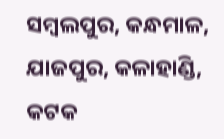ସମ୍ବଲପୁର, କନ୍ଧମାଳ, ଯାଜପୁର, କଳାହାଣ୍ଡି, କଟକ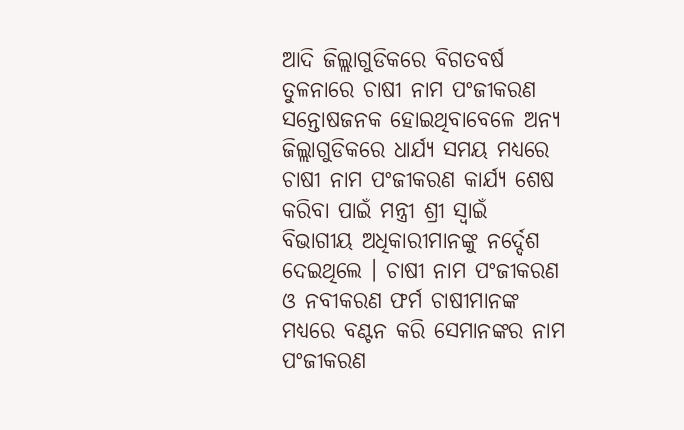ଆଦି ଜିଲ୍ଲାଗୁଡିକରେ ବିଗତବର୍ଷ ତୁଳନାରେ ଚାଷୀ ନାମ ପଂଜୀକରଣ ସନ୍ତୋଷଜନକ ହୋଇଥିବାବେଳେ ଅନ୍ୟ ଜିଲ୍ଲାଗୁଡିକରେ ଧାର୍ଯ୍ୟ ସମୟ ମଧ୍ୟରେ ଚାଷୀ ନାମ ପଂଜୀକରଣ କାର୍ଯ୍ୟ ଶେଷ କରିବା ପାଇଁ ମନ୍ତ୍ରୀ ଶ୍ରୀ ସ୍ୱାଇଁ ବିଭାଗୀୟ ଅଧିକାରୀମାନଙ୍କୁ ନର୍ଦ୍ଦେଶ ଦେଇଥିଲେ । ଚାଷୀ ନାମ ପଂଜୀକରଣ ଓ ନବୀକରଣ ଫର୍ମ ଚାଷୀମାନଙ୍କ ମଧ୍ୟରେ ବଣ୍ଟନ କରି ସେମାନଙ୍କର ନାମ ପଂଜୀକରଣ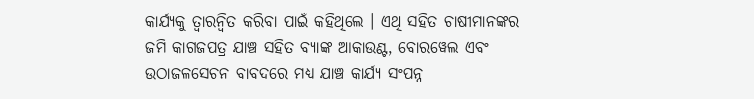କାର୍ଯ୍ୟକୁ ତ୍ୱାରନ୍ୱିତ କରିବା ପାଇଁ କହିଥିଲେ । ଏଥି ସହିତ ଚାଷୀମାନଙ୍କର ଜମି କାଗଜପତ୍ର ଯାଞ୍ଚ ସହିତ ବ୍ୟାଙ୍କ ଆକାଉଣ୍ଟ, ବୋରୱେଲ ଏବଂ ଉଠାଜଳସେଚନ ବାବଦରେ ମଧ୍ୟ ଯାଞ୍ଚ କାର୍ଯ୍ୟ ସଂପନ୍ନ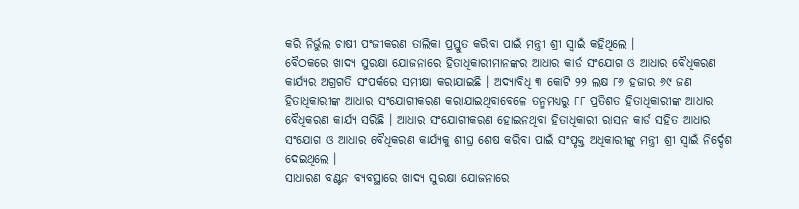କରି ନିର୍ଭୁଲ ଚାଷୀ ପଂଜୀକରଣ ତାଲିକା ପ୍ରସ୍ତୁତ କରିବା ପାଇଁ ମନ୍ତ୍ରୀ ଶ୍ରୀ ସ୍ୱାଇଁ କହିଥିଲେ ।
ବୈଠକରେ ଖାଦ୍ୟ ସୁରକ୍ଷା ଯୋଜନାରେ ହିତାଧିକାରୀମାନଙ୍କର ଆଧାର କାର୍ଡ ସଂଯୋଗ ଓ ଆଧାର ବୈଧିକରଣ କାର୍ଯ୍ୟର ଅଗ୍ରଗତି ସଂପର୍କରେ ସମୀକ୍ଷା କରାଯାଇଛି । ଅଦ୍ୟାବିଧି ୩ କୋଟି ୨୨ ଲକ୍ଷ ୮୬ ହଜାର ୬୯ ଜଣ ହିତାଧିକାରୀଙ୍କ ଆଧାର ସଂଯୋଗୀକରଣ କରାଯାଇଥିବାବେଳେ ତନ୍ମମଧ୍ୟରୁ ୮୮ ପ୍ରତିଶତ ହିତାଧିକାରୀଙ୍କ ଆଧାର ବୈଧିକରଣ କାର୍ଯ୍ୟ ସରିଛି । ଆଧାର ସଂଯୋଗୀକରଣ ହୋଇନଥିବା ହିତାଧିକାରୀ ରାସନ କାର୍ଡ ସହିତ ଆଧାର ସଂଯୋଗ ଓ ଆଧାର ବୈଧିକରଣ କାର୍ଯ୍ୟକୁ ଶୀଘ୍ର ଶେଷ କରିବା ପାଇଁ ସଂପୃକ୍ତ ଅଧିକାରୀଙ୍କୁ ମନ୍ତ୍ରୀ ଶ୍ରୀ ସ୍ୱାଇଁ ନିର୍ଦ୍ଦେଶ ଦେଇଥିଲେ ।
ସାଧାରଣ ବଣ୍ଟନ ବ୍ୟବସ୍ଥାରେ ଖାଦ୍ୟ ସୁରକ୍ଷା ଯୋଜନାରେ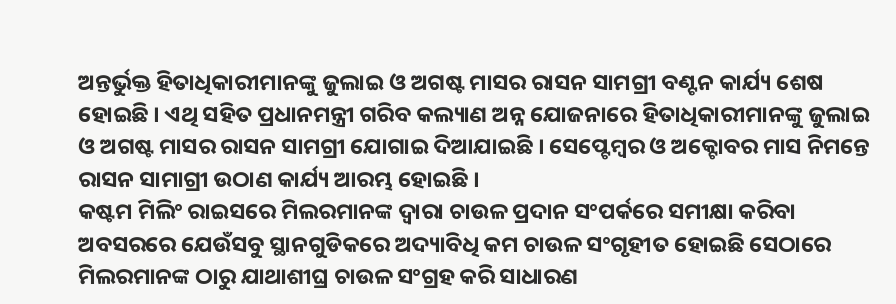ଅନ୍ତର୍ଭୁକ୍ତ ହିତାଧିକାରୀମାନଙ୍କୁ ଜୁଲାଇ ଓ ଅଗଷ୍ଟ ମାସର ରାସନ ସାମଗ୍ରୀ ବଣ୍ଟନ କାର୍ଯ୍ୟ ଶେଷ ହୋଇଛି । ଏଥି ସହିତ ପ୍ରଧାନମନ୍ତ୍ରୀ ଗରିବ କଲ୍ୟାଣ ଅନ୍ନ ଯୋଜନାରେ ହିତାଧିକାରୀମାନଙ୍କୁ ଜୁଲାଇ ଓ ଅଗଷ୍ଟ ମାସର ରାସନ ସାମଗ୍ରୀ ଯୋଗାଇ ଦିଆଯାଇଛି । ସେପ୍ଟେମ୍ବର ଓ ଅକ୍ଟୋବର ମାସ ନିମନ୍ତେ ରାସନ ସାମାଗ୍ରୀ ଉଠାଣ କାର୍ଯ୍ୟ ଆରମ୍ଭ ହୋଇଛି ।
କଷ୍ଟମ ମିଲିଂ ରାଇସରେ ମିଲରମାନଙ୍କ ଦ୍ୱାରା ଚାଉଳ ପ୍ରଦାନ ସଂପର୍କରେ ସମୀକ୍ଷା କରିବା ଅବସରରେ ଯେଉଁସବୁ ସ୍ଥାନଗୁଡିକରେ ଅଦ୍ୟାବିଧି କମ ଚାଉଳ ସଂଗୃହୀତ ହୋଇଛି ସେଠାରେ ମିଲରମାନଙ୍କ ଠାରୁ ଯାଥାଶୀଘ୍ର ଚାଉଳ ସଂଗ୍ରହ କରି ସାଧାରଣ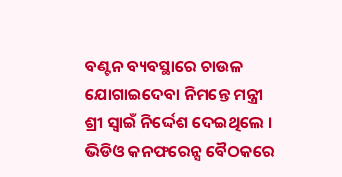ବଣ୍ଟନ ବ୍ୟବସ୍ଥାରେ ଚାଉଳ ଯୋଗାଇଦେବା ନିମନ୍ତେ ମନ୍ତ୍ରୀ ଶ୍ରୀ ସ୍ୱାଇଁ ନିର୍ଦ୍ଦେଶ ଦେଇଥିଲେ ।
ଭିଡିଓ କନଫରେନ୍ସ ବୈଠକରେ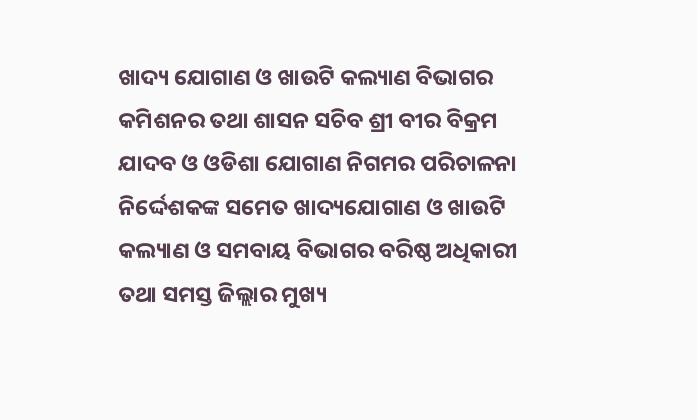ଖାଦ୍ୟ ଯୋଗାଣ ଓ ଖାଉଟି କଲ୍ୟାଣ ବିଭାଗର କମିଶନର ତଥା ଶାସନ ସଚିବ ଶ୍ରୀ ବୀର ବିକ୍ରମ ଯାଦବ ଓ ଓଡିଶା ଯୋଗାଣ ନିଗମର ପରିଚାଳନା ନିର୍ଦ୍ଦେଶକଙ୍କ ସମେତ ଖାଦ୍ୟଯୋଗାଣ ଓ ଖାଉଟି କଲ୍ୟାଣ ଓ ସମବାୟ ବିଭାଗର ବରିଷ୍ଠ ଅଧିକାରୀ ତଥା ସମସ୍ତ ଜିଲ୍ଲାର ମୁଖ୍ୟ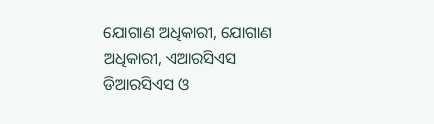ଯୋଗାଣ ଅଧିକାରୀ, ଯୋଗାଣ ଅଧିକାରୀ, ଏଆରସିଏସ ଡିଆରସିଏସ ଓ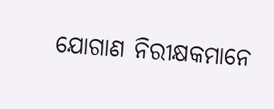ଯୋଗାଣ ନିରୀକ୍ଷକମାନେ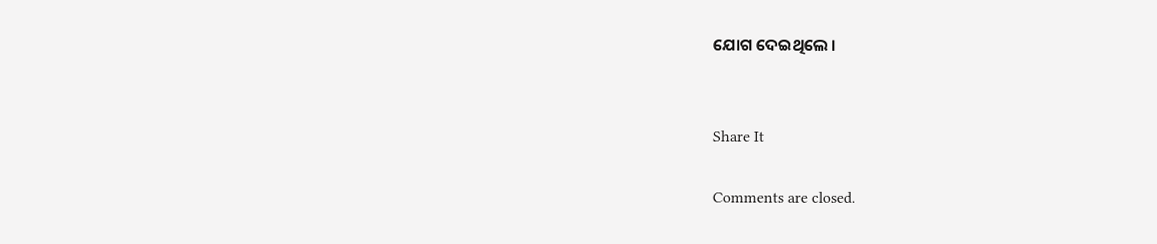ଯୋଗ ଦେଇଥିଲେ ।


Share It

Comments are closed.